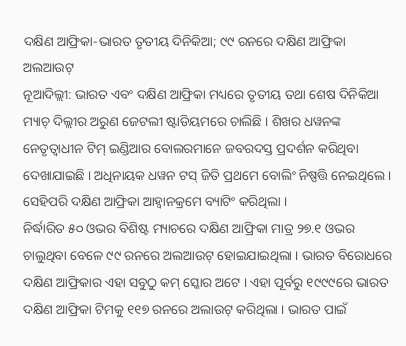ଦକ୍ଷିଣ ଆଫ୍ରିକା-ଭାରତ ତୃତୀୟ ଦିନିକିଆ; ୯୯ ରନରେ ଦକ୍ଷିଣ ଆଫ୍ରିକା ଅଲଆଉଟ୍
ନୂଆଦିଲ୍ଲୀ: ଭାରତ ଏବଂ ଦକ୍ଷିଣ ଆଫ୍ରିକା ମଧ୍ୟରେ ତୃତୀୟ ତଥା ଶେଷ ଦିନିକିଆ ମ୍ୟାଚ୍ ଦିଲ୍ଲୀର ଅରୁଣ ଜେଟଲୀ ଷ୍ଟାଡିୟମରେ ଚାଲିଛି । ଶିଖର ଧୱନଙ୍କ ନେତୃତ୍ୱାଧୀନ ଟିମ୍ ଇଣ୍ଡିଆର ବୋଲରମାନେ ଜବରଦସ୍ତ ପ୍ରଦର୍ଶନ କରିଥିବା ଦେଖାଯାଇଛି । ଅଧିନାୟକ ଧୱନ ଟସ୍ ଜିତି ପ୍ରଥମେ ବୋଲିଂ ନିଷ୍ପତ୍ତି ନେଇଥିଲେ । ସେହିପରି ଦକ୍ଷିଣ ଆଫ୍ରିକା ଆହ୍ୱାନକ୍ରମେ ବ୍ୟାଟିଂ କରିଥିଲା ।
ନିର୍ଦ୍ଧାରିତ ୫୦ ଓଭର ବିଶିଷ୍ଟ ମ୍ୟାଚରେ ଦକ୍ଷିଣ ଆଫ୍ରିକା ମାତ୍ର ୨୭.୧ ଓଭର ଚାଲୁଥିବା ବେଳେ ୯୯ ରନରେ ଅଲଆଉଟ୍ ହୋଇଯାଇଥିଲା । ଭାରତ ବିରୋଧରେ ଦକ୍ଷିଣ ଆଫ୍ରିକାର ଏହା ସବୁଠୁ କମ୍ ସ୍କୋର ଅଟେ । ଏହା ପୂର୍ବରୁ ୧୯୯୯ରେ ଭାରତ ଦକ୍ଷିଣ ଆଫ୍ରିକା ଟିମକୁ ୧୧୭ ରନରେ ଅଲାଉଟ୍ କରିଥିଲା । ଭାରତ ପାଇଁ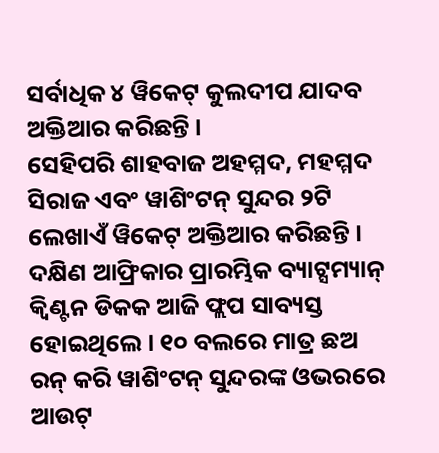ସର୍ବାଧିକ ୪ ୱିକେଟ୍ କୁଲଦୀପ ଯାଦବ ଅକ୍ତିଆର କରିଛନ୍ତି ।
ସେହିପରି ଶାହବାଜ ଅହମ୍ମଦ, ମହମ୍ମଦ ସିରାଜ ଏବଂ ୱାଶିଂଟନ୍ ସୁନ୍ଦର ୨ଟି ଲେଖାଏଁ ୱିକେଟ୍ ଅକ୍ତିଆର କରିଛନ୍ତି । ଦକ୍ଷିଣ ଆଫ୍ରିକାର ପ୍ରାରମ୍ଭିକ ବ୍ୟାଟ୍ସମ୍ୟାନ୍ କ୍ୱିଣ୍ଟନ ଡିକକ ଆଜି ଫ୍ଲପ ସାବ୍ୟସ୍ତ ହୋଇଥିଲେ । ୧୦ ବଲରେ ମାତ୍ର ଛଅ ରନ୍ କରି ୱାଶିଂଟନ୍ ସୁନ୍ଦରଙ୍କ ଓଭରରେ ଆଉଟ୍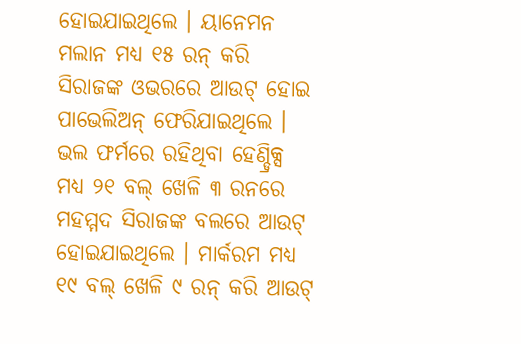ହୋଇଯାଇଥିଲେ । ୟାନେମନ ମଲାନ ମଧ୍ୟ ୧୫ ରନ୍ କରି ସିରାଜଙ୍କ ଓଭରରେ ଆଉଟ୍ ହୋଇ ପାଭେଲିଅନ୍ ଫେରିଯାଇଥିଲେ ।
ଭଲ ଫର୍ମରେ ରହିଥିବା ହେଣ୍ଡ୍ରିକ୍ସ ମଧ୍ୟ ୨୧ ବଲ୍ ଖେଳି ୩ ରନରେ ମହମ୍ମଦ ସିରାଜଙ୍କ ବଲରେ ଆଉଟ୍ ହୋଇଯାଇଥିଲେ । ମାର୍କରମ ମଧ୍ୟ ୧୯ ବଲ୍ ଖେଳି ୯ ରନ୍ କରି ଆଉଟ୍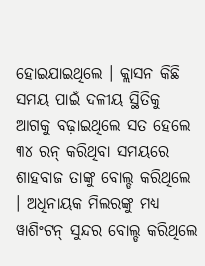ହୋଇଯାଇଥିଲେ । କ୍ଲାସନ କିଛି ସମୟ ପାଇଁ ଦଳୀୟ ସ୍ଥିତିକୁ ଆଗକୁ ବଢ଼ାଇଥିଲେ ସତ ହେଲେ ୩୪ ରନ୍ କରିଥିବା ସମୟରେ ଶାହବାଜ ତାଙ୍କୁ ବୋଲ୍ଡ କରିଥିଲେ । ଅଧିନାୟକ ମିଲରଙ୍କୁ ମଧ୍ୟ ୱାଶିଂଟନ୍ ସୁନ୍ଦର ବୋଲ୍ଡ କରିଥିଲେ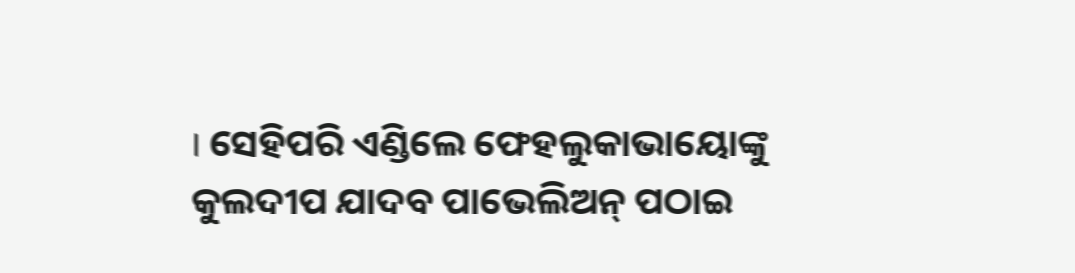। ସେହିପରି ଏଣ୍ଡିଲେ ଫେହଲୁକାଭାୟୋଙ୍କୁ କୁଲଦୀପ ଯାଦବ ପାଭେଲିଅନ୍ ପଠାଇ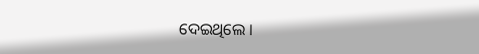ଦେଇଥିଲେ ।